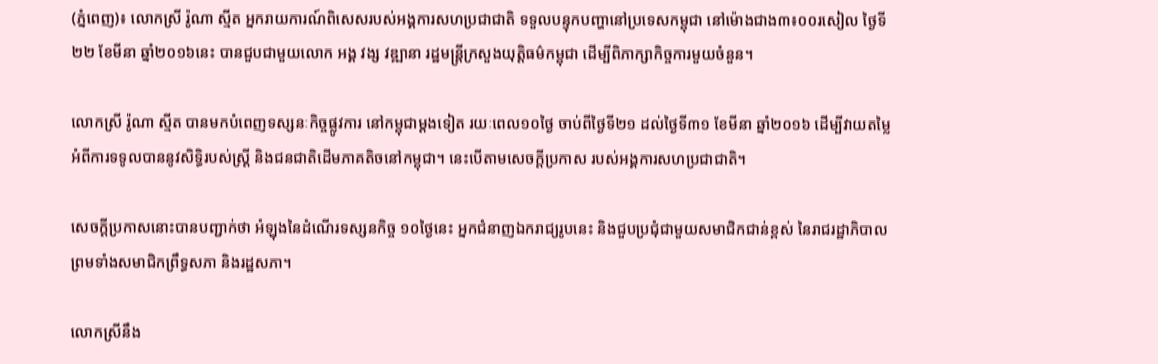(ភ្នំពេញ)៖ លោកស្រី រ៉ូណា ស្មីត អ្នករាយការណ៍ពិសេសរបស់អង្គការសហប្រជាជាតិ ទទួលបន្ទុកបញ្ហានៅប្រទេសកម្ពុជា នៅម៉ោងជាង៣៖០០រសៀល ថ្ងៃទី២២ ខែមីនា ឆ្នាំ២០១៦នេះ បានជួបជាមួយលោក អង្គ វង្ស វឌ្ឍានា រដ្ឋមន្រ្តីក្រសួងយុត្តិធម៌កម្ពុជា ដើម្បីពិភាក្សាកិច្ចការមួយចំនួន។

លោកស្រី រ៉ូណា ស្មីត បានមកបំពេញទស្សនៈកិច្ចផ្លូវការ នៅកម្ពុជាម្តងទៀត រយៈពេល១០ថ្ងៃ ចាប់ពីថ្ងៃទី២១ ដល់ថ្ងៃទី៣១ ខែមីនា ឆ្នាំ២០១៦ ដើម្បីវាយតម្លៃអំពីការទទូលបាននូវសិទ្ធិរបស់ស្ត្រី និងជនជាតិដើមភាគតិចនៅកម្ពុជា។ នេះបើតាមសេចក្តីប្រកាស របស់អង្គការសហប្រជាជាតិ។

សេចក្តីប្រកាសនោះបានបញ្ជាក់ថា អំឡុងនៃដំណើរទស្សនកិច្ច ១០ថ្ងៃនេះ អ្នកជំនាញឯករាជ្យរូបនេះ និងជួបប្រជុំជាមួយសមាជិកជាន់ខ្ពស់ នៃរាជរដ្ឋាភិបាល ព្រមទាំងសមាជិកព្រឹទ្ធសភា និងរដ្ឋសភា។

លោកស្រីនឹង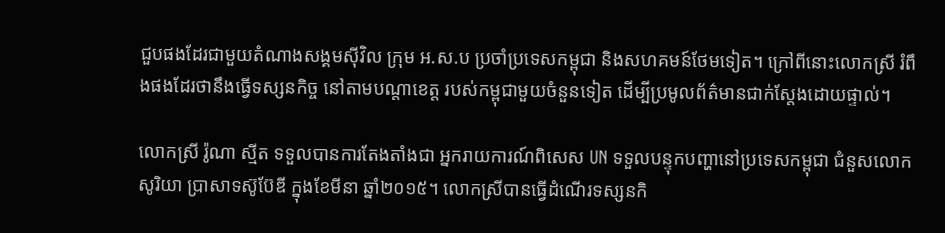ជួបផងដែរជាមួយតំណាងសង្គមស៊ីវិល ក្រុម អ.ស.ប ប្រចាំប្រទេសកម្ពុជា និងសហគមន៍ថែមទៀត។ ក្រៅពីនោះលោកស្រី រំពឹងផងដែរថានឹងធ្វើទស្សនកិច្ច នៅតាមបណ្តាខេត្ត របស់កម្ពុជាមួយចំនួនទៀត ដើម្បីប្រមូលព័ត៌មានជាក់ស្ដែងដោយផ្ទាល់។

លោកស្រី រ៉ូណា ស្មីត ទទួលបានការតែងតាំងជា អ្នករាយការណ៍ពិសេស UN ទទួលបន្ទុកបញ្ហានៅប្រទេសកម្ពុជា ជំនួសលោក សូរិយា ប្រាសាទស៊ូប៊ែឌី ក្នុងខែមីនា ឆ្នាំ២០១៥។ លោកស្រីបានធ្វើដំណើរទស្សនកិ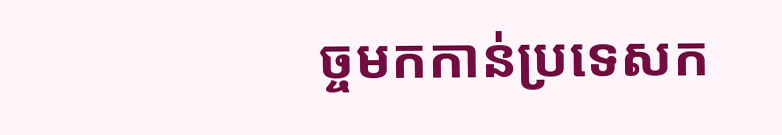ច្ចមកកាន់ប្រទេសក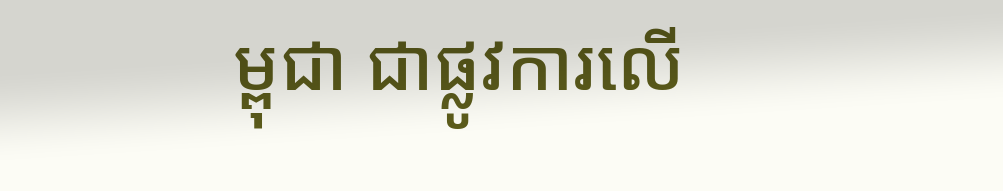ម្ពុជា ជាផ្លូវការលើ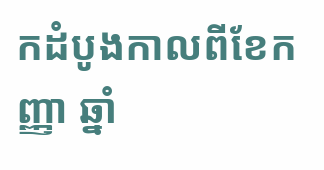កដំបូងកាលពីខែកញ្ញា ឆ្នាំ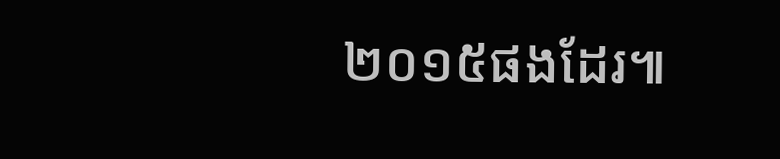២០១៥ផងដែរ៕